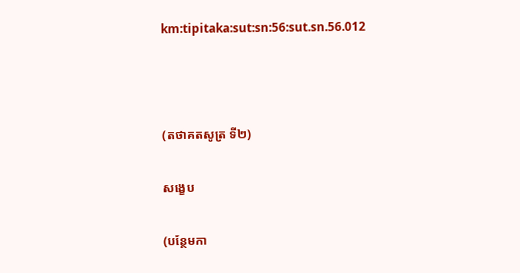km:tipitaka:sut:sn:56:sut.sn.56.012



(តថាគតសូត្រ ទី២)

សង្ខេប

(បន្ថែមកា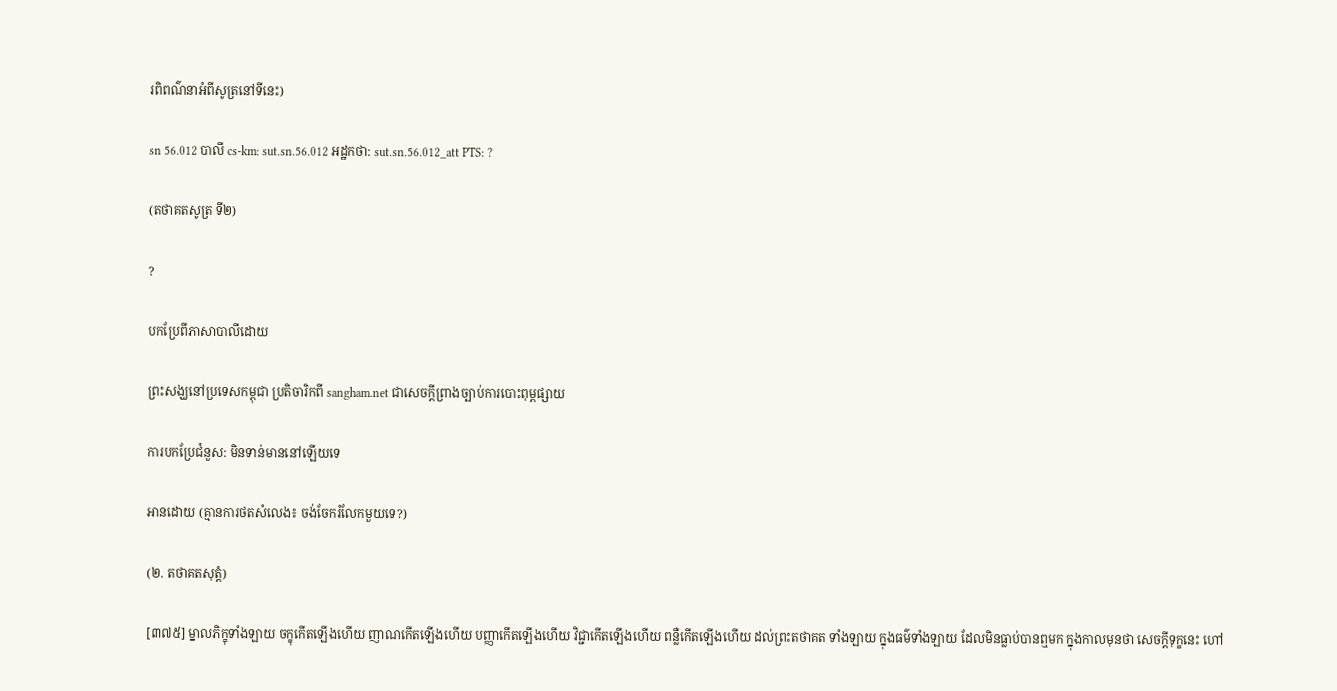រពិពណ៌នាអំពីសូត្រនៅទីនេះ)

sn 56.012 បាលី cs-km: sut.sn.56.012 អដ្ឋកថា: sut.sn.56.012_att PTS: ?

(តថាគតសូត្រ ទី២)

?

បកប្រែពីភាសាបាលីដោយ

ព្រះសង្ឃនៅប្រទេសកម្ពុជា ប្រតិចារិកពី sangham.net ជាសេចក្តីព្រាងច្បាប់ការបោះពុម្ពផ្សាយ

ការបកប្រែជំនួស: មិនទាន់មាននៅឡើយទេ

អានដោយ (គ្មានការថតសំលេង៖ ចង់ចែករំលែកមួយទេ?)

(២. តថាគតសុត្តំ)

[៣៧៥] ម្នាលភិក្ខុទាំងឡាយ ចក្ខុកើតឡើងហើយ ញាណកើតឡើងហើយ បញ្ញាកើតឡើងហើយ វិជ្ជាកើតឡើងហើយ ពន្លឺកើតឡើងហើយ ដល់ព្រះតថាគត ទាំងឡាយ ក្នុងធម៌ទាំងឡាយ ដែលមិនធ្លាប់បានឮមក ក្នុងកាលមុនថា សេចក្ដីទុក្ខនេះ ហៅ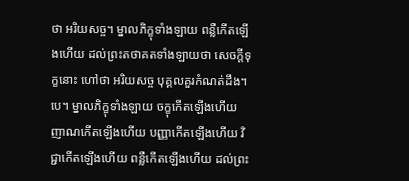ថា អរិយសច្ច។ ម្នាលភិក្ខុទាំងឡាយ ពន្លឺកើតឡើងហើយ ដល់ព្រះតថាគតទាំងឡាយថា សេចក្ដីទុក្ខនោះ ហៅថា អរិយសច្ច បុគ្គលគួរកំណត់ដឹង។បេ។ ម្នាលភិក្ខុទាំងឡាយ ចក្ខុកើតឡើងហើយ ញាណកើតឡើងហើយ បញ្ញាកើតឡើងហើយ វិជ្ជាកើតឡើងហើយ ពន្លឺកើតឡើងហើយ ដល់ព្រះ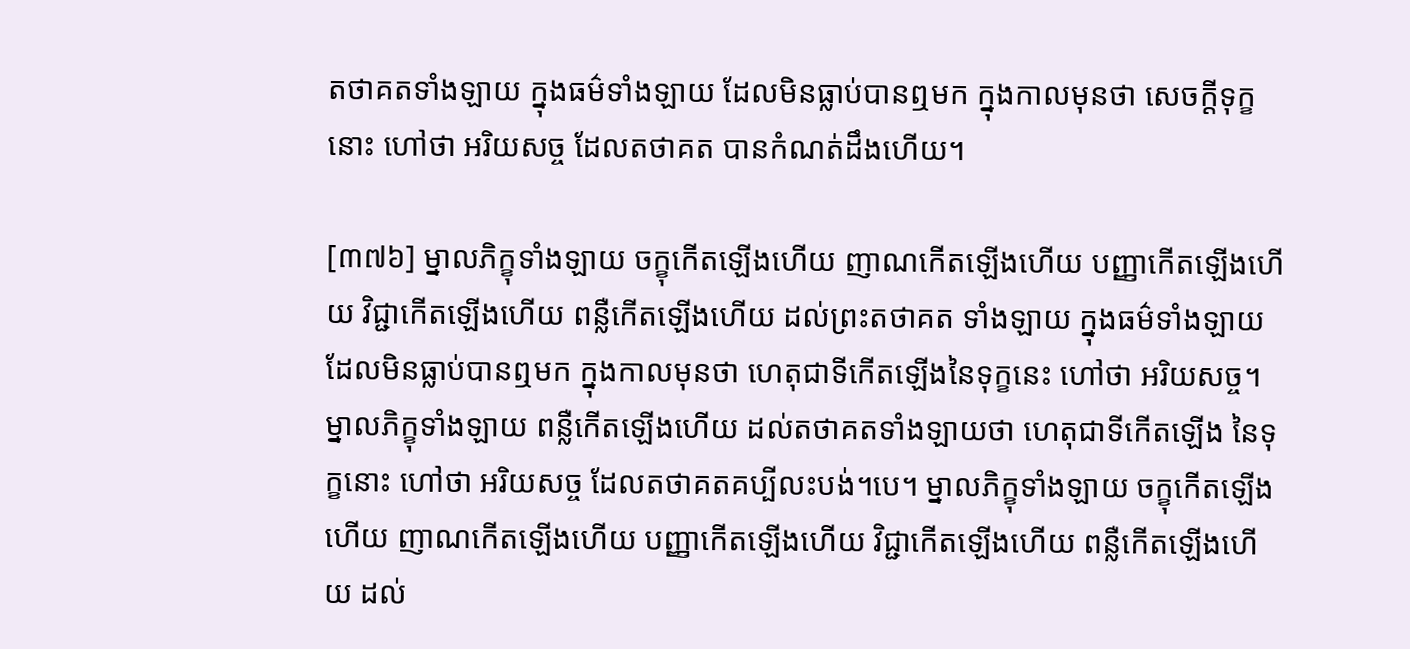តថាគតទាំងឡាយ ក្នុងធម៌ទាំងឡាយ ដែលមិនធ្លាប់បានឮមក ក្នុងកាលមុនថា សេចក្ដីទុក្ខនោះ ហៅថា អរិយសច្ច ដែលតថាគត បានកំណត់ដឹងហើយ។

[៣៧៦] ម្នាលភិក្ខុទាំងឡាយ ចក្ខុកើតឡើងហើយ ញាណកើតឡើងហើយ បញ្ញាកើតឡើងហើយ វិជ្ជាកើតឡើងហើយ ពន្លឺកើតឡើងហើយ ដល់ព្រះតថាគត ទាំងឡាយ ក្នុងធម៌ទាំងឡាយ ដែលមិនធ្លាប់បានឮមក ក្នុងកាលមុនថា ហេតុជាទីកើតឡើងនៃទុក្ខនេះ ហៅថា អរិយសច្ច។ ម្នាលភិក្ខុទាំងឡាយ ពន្លឺកើតឡើងហើយ ដល់តថាគតទាំងឡាយថា ហេតុជាទីកើតឡើង នៃទុក្ខនោះ ហៅថា អរិយសច្ច ដែលតថាគតគប្បីលះបង់។បេ។ ម្នាលភិក្ខុទាំងឡាយ ចក្ខុកើតឡើងហើយ ញាណកើតឡើងហើយ បញ្ញាកើតឡើងហើយ វិជ្ជាកើតឡើងហើយ ពន្លឺកើតឡើងហើយ ដល់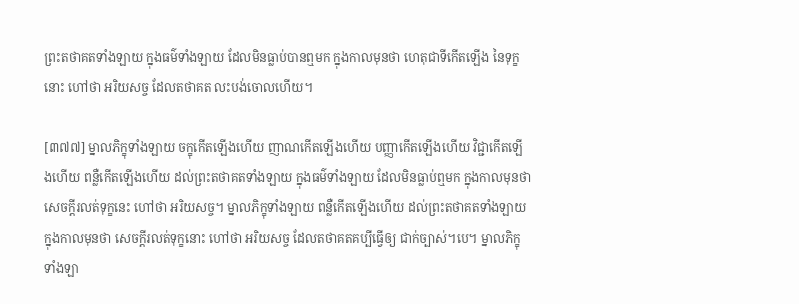ព្រះតថាគតទាំងឡាយ ក្នុងធម៌ទាំងឡាយ ដែលមិនធ្លាប់បានឮមក ក្នុងកាលមុនថា ហេតុជាទីកើតឡើង នៃទុក្ខនោះ ហៅថា អរិយសច្ច ដែលតថាគត លះបង់ចោលហើយ។

[៣៧៧] ម្នាលភិក្ខុទាំងឡាយ ចក្ខុកើតឡើងហើយ ញាណកើតឡើងហើយ បញ្ញាកើតឡើងហើយ វិជ្ជាកើតឡើងហើយ ពន្លឺកើតឡើងហើយ ដល់ព្រះតថាគតទាំងឡាយ ក្នុងធម៌ទាំងឡាយ ដែលមិនធ្លាប់ឮមក ក្នុងកាលមុនថា សេចក្ដីរលត់ទុក្ខនេះ ហៅថា អរិយសច្ច។ ម្នាលភិក្ខុទាំងឡាយ ពន្លឺកើតឡើងហើយ ដល់ព្រះតថាគតទាំងឡាយ ក្នុងកាលមុនថា សេចក្ដីរលត់ទុក្ខនោះ ហៅថា អរិយសច្ច ដែលតថាគតគប្បីធ្វើឲ្យ ជាក់ច្បាស់។បេ។ ម្នាលភិក្ខុទាំងឡា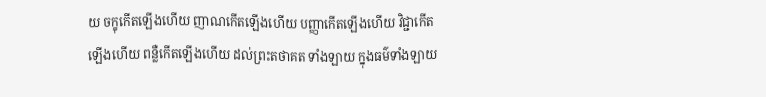យ ចក្ខុកើតឡើងហើយ ញាណកើតឡើងហើយ បញ្ញាកើតឡើងហើយ វិជ្ជាកើតឡើងហើយ ពន្លឺកើតឡើងហើយ ដល់ព្រះតថាគត ទាំងឡាយ ក្នុងធម៌ទាំងឡាយ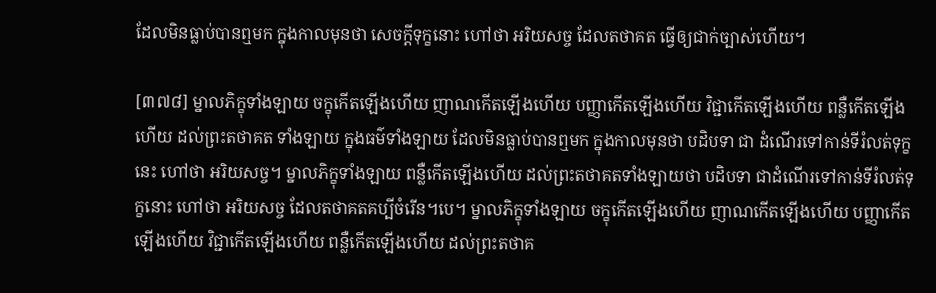ដែលមិនធ្លាប់បានឮមក ក្នុងកាលមុនថា សេចក្ដីទុក្ខនោះ ហៅថា អរិយសច្ច ដែលតថាគត ធ្វើឲ្យជាក់ច្បាស់ហើយ។

[៣៧៨] ម្នាលភិក្ខុទាំងឡាយ ចក្ខុកើតឡើងហើយ ញាណកើតឡើងហើយ បញ្ញាកើតឡើងហើយ វិជ្ជាកើតឡើងហើយ ពន្លឺកើតឡើងហើយ ដល់ព្រះតថាគត ទាំងឡាយ ក្នុងធម៌ទាំងឡាយ ដែលមិនធ្លាប់បានឮមក ក្នុងកាលមុនថា បដិបទា ជា ដំណើរទៅកាន់ទីរំលត់ទុក្ខនេះ ហៅថា អរិយសច្ច។ ម្នាលភិក្ខុទាំងឡាយ ពន្លឺកើតឡើងហើយ ដល់ព្រះតថាគតទាំងឡាយថា បដិបទា ជាដំណើរទៅកាន់ទីរំលត់ទុក្ខនោះ ហៅថា អរិយសច្ច ដែលតថាគតគប្បីចំរើន។បេ។ ម្នាលភិក្ខុទាំងឡាយ ចក្ខុកើតឡើងហើយ ញាណកើតឡើងហើយ បញ្ញាកើតឡើងហើយ វិជ្ជាកើតឡើងហើយ ពន្លឺកើតឡើងហើយ ដល់ព្រះតថាគ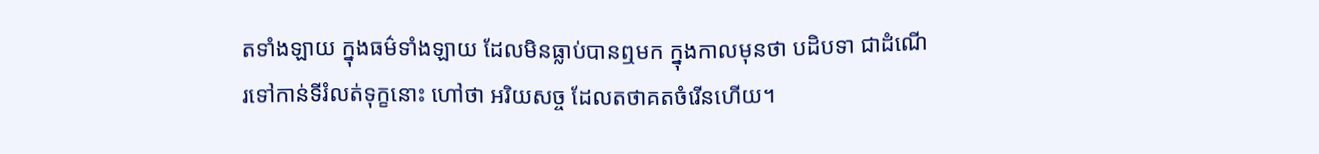តទាំងឡាយ ក្នុងធម៌ទាំងឡាយ ដែលមិនធ្លាប់បានឮមក ក្នុងកាលមុនថា បដិបទា ជាដំណើរទៅកាន់ទីរំលត់ទុក្ខនោះ ហៅថា អរិយសច្ច ដែលតថាគតចំរើនហើយ។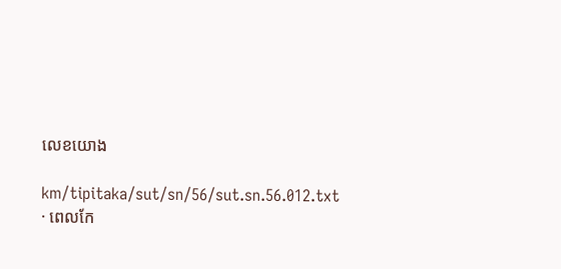លេខយោង

km/tipitaka/sut/sn/56/sut.sn.56.012.txt · ពេលកែ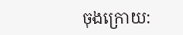ចុងក្រោយ: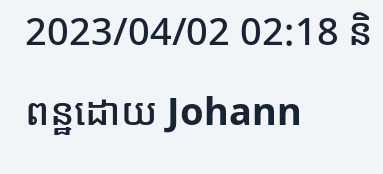2023/04/02 02:18 និពន្ឋដោយ Johann